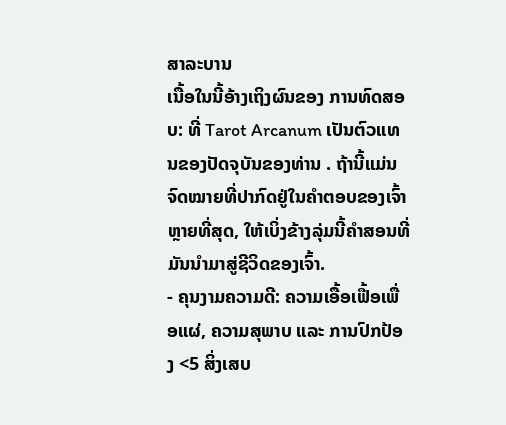ສາລະບານ
ເນື້ອໃນນີ້ອ້າງເຖິງຜົນຂອງ ການທົດສອບ: ທີ່ Tarot Arcanum ເປັນຕົວແທນຂອງປັດຈຸບັນຂອງທ່ານ . ຖ້ານີ້ແມ່ນຈົດໝາຍທີ່ປາກົດຢູ່ໃນຄຳຕອບຂອງເຈົ້າຫຼາຍທີ່ສຸດ, ໃຫ້ເບິ່ງຂ້າງລຸ່ມນີ້ຄຳສອນທີ່ມັນນຳມາສູ່ຊີວິດຂອງເຈົ້າ.
- ຄຸນງາມຄວາມດີ: ຄວາມເອື້ອເຟື້ອເພື່ອແຜ່, ຄວາມສຸພາບ ແລະ ການປົກປ້ອງ <5 ສິ່ງເສບ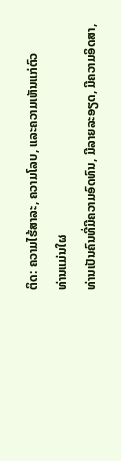ຕິດ: ຄວາມໄຮ້ສາລະ, ຄວາມໂລບ, ແລະຄວາມເຫັນແກ່ຕົວ
ທ່ານແມ່ນໃຜ
ທ່ານເປັນຄົນທີ່ມີຄວາມອົດທົນ, ມີລາຍລະອຽດ, ມີຄວາມອິດສາ,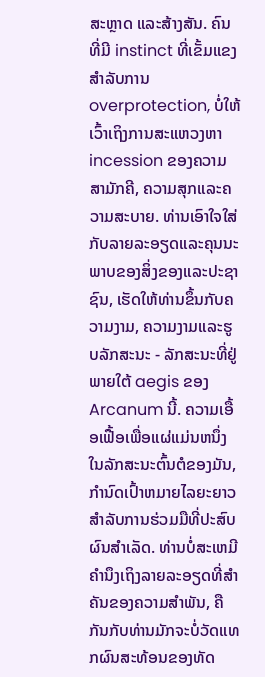ສະຫຼາດ ແລະສ້າງສັນ. ຄົນທີ່ມີ instinct ທີ່ເຂັ້ມແຂງສໍາລັບການ overprotection, ບໍ່ໃຫ້ເວົ້າເຖິງການສະແຫວງຫາ incession ຂອງຄວາມສາມັກຄີ, ຄວາມສຸກແລະຄວາມສະບາຍ. ທ່ານເອົາໃຈໃສ່ກັບລາຍລະອຽດແລະຄຸນນະພາບຂອງສິ່ງຂອງແລະປະຊາຊົນ, ເຮັດໃຫ້ທ່ານຂຶ້ນກັບຄວາມງາມ, ຄວາມງາມແລະຮູບລັກສະນະ - ລັກສະນະທີ່ຢູ່ພາຍໃຕ້ aegis ຂອງ Arcanum ນີ້. ຄວາມເອື້ອເຟື້ອເພື່ອແຜ່ແມ່ນຫນຶ່ງໃນລັກສະນະຕົ້ນຕໍຂອງມັນ, ກໍານົດເປົ້າຫມາຍໄລຍະຍາວສໍາລັບການຮ່ວມມືທີ່ປະສົບຜົນສໍາເລັດ. ທ່ານບໍ່ສະເຫມີຄໍານຶງເຖິງລາຍລະອຽດທີ່ສໍາຄັນຂອງຄວາມສໍາພັນ, ຄືກັນກັບທ່ານມັກຈະບໍ່ວັດແທກຜົນສະທ້ອນຂອງທັດ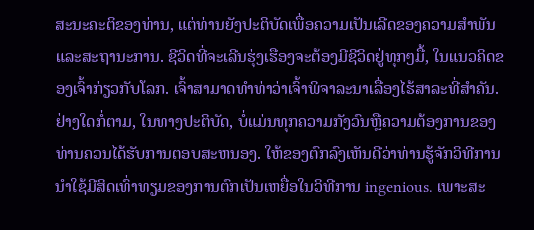ສະນະຄະຕິຂອງທ່ານ, ແຕ່ທ່ານຍັງປະຕິບັດເພື່ອຄວາມເປັນເລີດຂອງຄວາມສໍາພັນແລະສະຖານະການ. ຊີວິດທີ່ຈະເລີນຮຸ່ງເຮືອງຈະຕ້ອງມີຊີວິດຢູ່ທຸກໆມື້, ໃນແນວຄິດຂອງເຈົ້າກ່ຽວກັບໂລກ. ເຈົ້າສາມາດທຳທ່າວ່າເຈົ້າພິຈາລະນາເລື່ອງໄຮ້ສາລະທີ່ສຳຄັນ. ຢ່າງໃດກໍ່ຕາມ, ໃນທາງປະຕິບັດ, ບໍ່ແມ່ນທຸກຄວາມກັງວົນຫຼືຄວາມຕ້ອງການຂອງທ່ານຄວນໄດ້ຮັບການຕອບສະຫນອງ. ໃຫ້ຂອງຕົກລົງເຫັນດີວ່າທ່ານຮູ້ຈັກວິທີການນໍາໃຊ້ມີສິດເທົ່າທຽມຂອງການຕົກເປັນເຫຍື່ອໃນວິທີການ ingenious. ເພາະສະ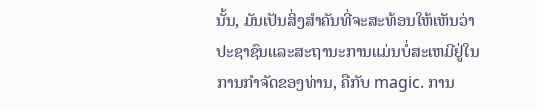ນັ້ນ, ມັນເປັນສິ່ງສໍາຄັນທີ່ຈະສະທ້ອນໃຫ້ເຫັນວ່າປະຊາຊົນແລະສະຖານະການແມ່ນບໍ່ສະເຫມີຢູ່ໃນການກໍາຈັດຂອງທ່ານ, ຄືກັບ magic. ການ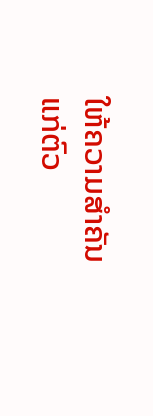ໃຫ້ຄວາມສຳຄັນແກ່ຕົວ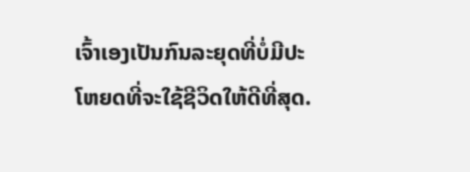ເຈົ້າເອງເປັນກົນລະຍຸດທີ່ບໍ່ມີປະໂຫຍດທີ່ຈະໃຊ້ຊີວິດໃຫ້ດີທີ່ສຸດ.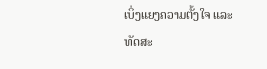ເບິ່ງແຍງຄວາມຕັ້ງໃຈ ແລະ ທັດສະ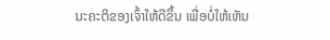ນະຄະຕິຂອງເຈົ້າໃຫ້ດີຂຶ້ນ ເພື່ອບໍ່ໃຫ້ເຫັນ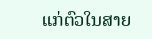ແກ່ຕົວໃນສາຍ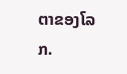ຕາຂອງໂລກ.